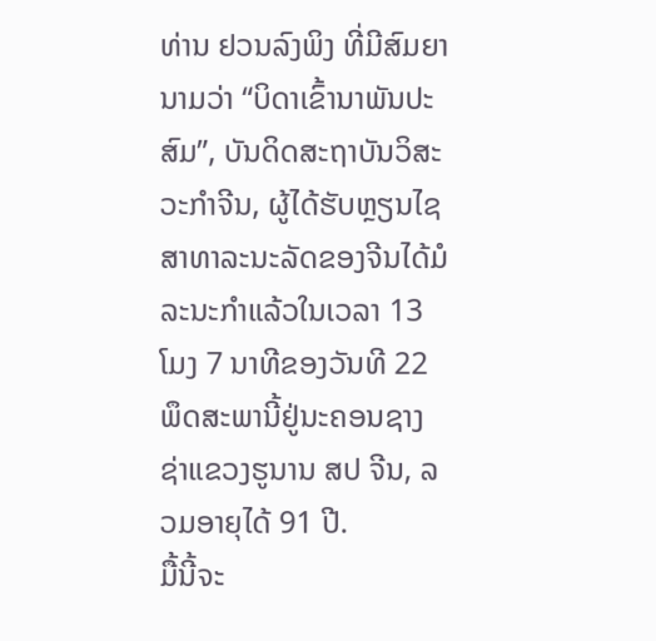ທ່ານ ຢວນລົງພິງ ທີ່ມີສົມຍານາມວ່າ “ບິດາເຂົ້ານາພັນປະສົມ”, ບັນດິດສະຖາບັນວິສະວະກຳຈີນ, ຜູ້ໄດ້ຮັບຫຼຽນໄຊສາທາລະນະລັດຂອງຈີນໄດ້ມໍລະນະກຳແລ້ວໃນເວລາ 13 ໂມງ 7 ນາທີຂອງວັນທີ 22 ພຶດສະພານີ້ຢູ່ນະຄອນຊາງຊ່າແຂວງຮູນານ ສປ ຈີນ, ລວມອາຍຸໄດ້ 91 ປີ.
ມື້ນີ້ຈະ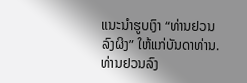ແນະນຳຮູບເງົາ “ທ່ານຢວນລົງຜິງ” ໃຫ້ແກ່ບັນດາທ່ານ.
ທ່ານຢວນລົງ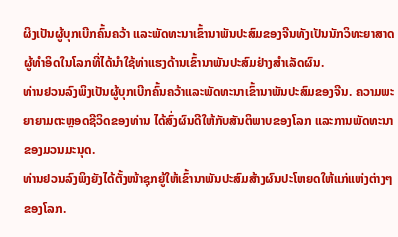ຜິງເປັນຜູ້ບຸກເບີກຄົ້ນຄວ້າ ແລະພັດທະນາເຂົ້ານາພັນປະສົມຂອງຈີນທັງເປັນນັກວິທະຍາສາດຜູ້ທຳອິດໃນໂລກທີ່ໄດ້ນຳໃຊ້ທ່າແຮງດ້ານເຂົ້ານາພັນປະສົມຢ່າງສຳເລັດຜົນ.
ທ່ານຢວນລົງພິງເປັນຜູ້ບຸກເບີກຄົ້ນຄວ້າແລະພັດທະນາເຂົ້ານາພັນປະສົມຂອງຈີນ. ຄວາມພະຍາຍາມຕະຫຼອດຊີວິດຂອງທ່ານ ໄດ້ສົ່ງຜົນດີໃຫ້ກັບສັນຕິພາບຂອງໂລກ ແລະການພັດທະນາຂອງມວນມະນຸດ.
ທ່ານຢວນລົງພິງຍັງໄດ້ຕັ້ງໜ້າຊຸກຍູ້ໃຫ້ເຂົ້ານາພັນປະສົມສ້າງຜົນປະໂຫຍດໃຫ້ແກ່ແຫ່ງຕ່າງໆຂອງໂລກ.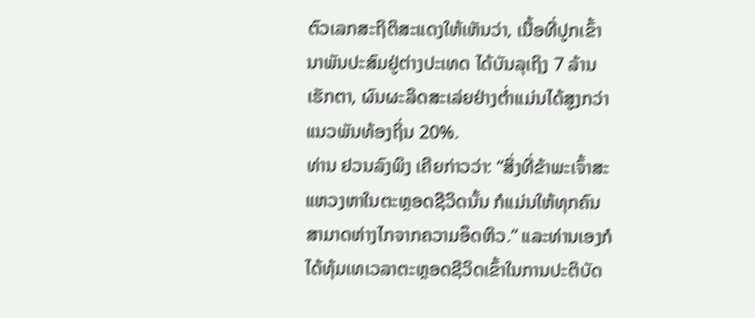ຕົວເລກສະຖິຕິສະແດງໃຫ້ເຫັນວ່າ, ເນື້ອທີ່ປູກເຂົ້ານາພັນປະສົມຢູ່ຕ່າງປະເທດ ໄດ້ບັນລຸເຖິງ 7 ລ້ານເຮັກຕາ, ຜົນຜະລິດສະເລ່ຍຢ່າງຕ່ຳແມ່ນໄດ້ສູງກວ່າແນວພັນທ້ອງຖິ່ນ 20%.
ທ່ານ ຢວນລົງພິງ ເຄີຍກ່າວວ່າ: “ສິ່ງທີ່ຂ້າພະເຈົ້າສະແຫວງຫາໃນຕະຫຼອດຊີວິດນັ້ນ ກໍແມ່ນໃຫ້ທຸກຄົນສາມາດຫ່າງໄກຈາກຄວາມອຶດຫິວ.” ແລະທ່ານເອງກໍໄດ້ທຸ້ມເທເວລາຕະຫຼອດຊີວິດເຂົ້າໃນການປະຕິບັດ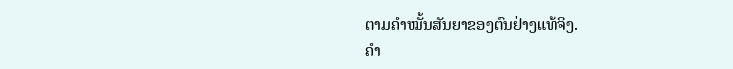ຕາມຄຳໝັ້ນສັນຍາຂອງຕົນຢ່າງແທ້ຈິງ.
ຄຳ